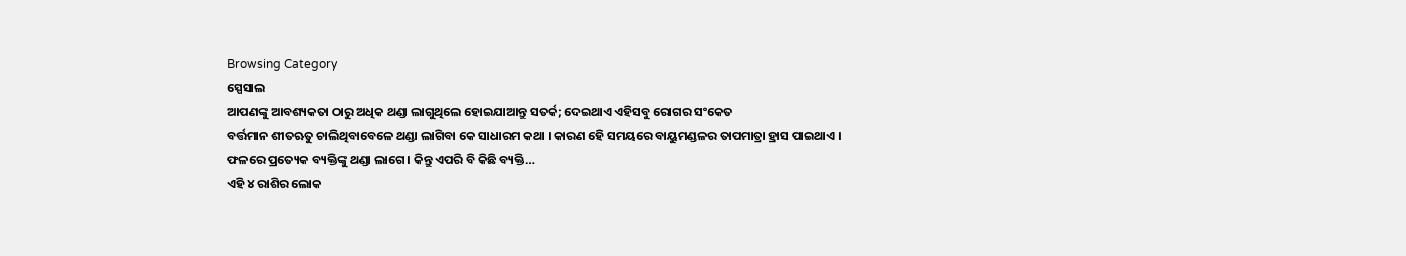Browsing Category
ସ୍ପେସାଲ
ଆପଣଙ୍କୁ ଆବଶ୍ୟକତା ଠାରୁ ଅଧିକ ଥଣ୍ଡା ଲାଗୁଥିଲେ ହୋଇଯାଆନ୍ତୁ ସତର୍କ; ଦେଇଥାଏ ଏହିସବୁ ରୋଗର ସଂକେତ
ବର୍ତ୍ତମାନ ଶୀତଋତୁ ଚାଲିଥିବାବେଳେ ଥଣ୍ଡା ଲାଗିବା କେ ସାଧାରମ କଥା । କାରଣ ହେି ସମୟରେ ବାୟୁମଣ୍ଡଳର ତାପମାତ୍ରା ହ୍ରାସ ପାଇଥାଏ । ଫଳରେ ପ୍ରତ୍ୟେକ ବ୍ୟକ୍ତିଙ୍କୁ ଥଣ୍ଡା ଲାଗେ । କିନ୍ତୁ ଏପରି ବି କିଛି ବ୍ୟକ୍ତି…
ଏହି ୪ ରାଶିର ଲୋକ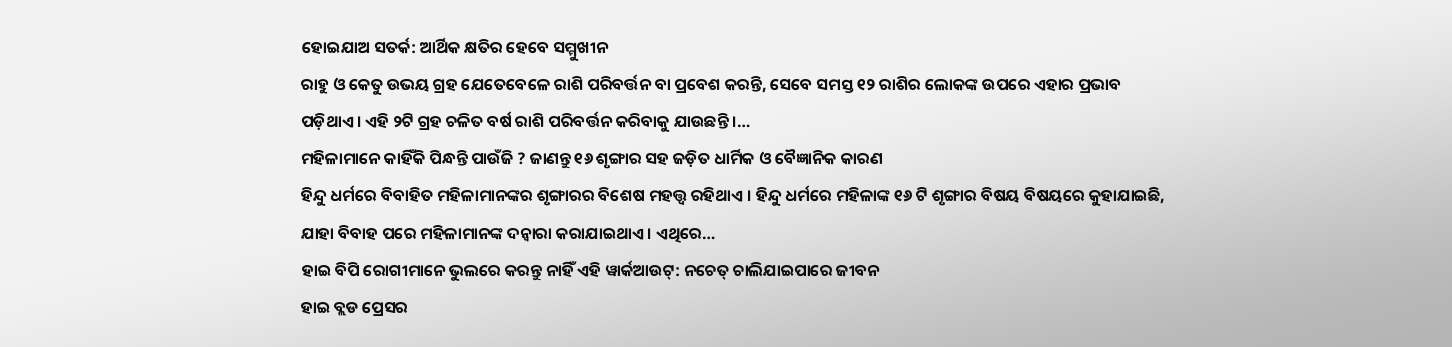ହୋଇଯାଅ ସତର୍କ: ଆର୍ଥିକ କ୍ଷତିର ହେବେ ସମ୍ମୁଖୀନ
ରାହୁ ଓ କେତୁ ଉଭୟ ଗ୍ରହ ଯେତେବେଳେ ରାଶି ପରିବର୍ତ୍ତନ ବା ପ୍ରବେଶ କରନ୍ତି, ସେବେ ସମସ୍ତ ୧୨ ରାଶିର ଲୋକଙ୍କ ଉପରେ ଏହାର ପ୍ରଭାବ ପଡ଼ିଥାଏ । ଏହି ୨ଟି ଗ୍ରହ ଚଳିତ ବର୍ଷ ରାଶି ପରିବର୍ତ୍ତନ କରିବାକୁ ଯାଉଛନ୍ତି ।…
ମହିଳାମାନେ କାହିଁକି ପିନ୍ଧନ୍ତି ପାଉଁଜି ? ଜାଣନ୍ତୁ ୧୬ ଶୃଙ୍ଗାର ସହ ଜଡ଼ିତ ଧାର୍ମିକ ଓ ବୈଜ୍ଞାନିକ କାରଣ
ହିନ୍ଦୁ ଧର୍ମରେ ବିବାହିତ ମହିଳାମାନଙ୍କର ଶୃଙ୍ଗାରର ବିଶେଷ ମହତ୍ତ୍ୱ ରହିଥାଏ । ହିନ୍ଦୁ ଧର୍ମରେ ମହିଳାଙ୍କ ୧୬ ଟି ଶୃଙ୍ଗାର ବିଷୟ ବିଷୟରେ କୁହାଯାଇଛି, ଯାହା ବିବାହ ପରେ ମହିଳାମାନଙ୍କ ଦନ୍ୱାରା କରାଯାଇଥାଏ । ଏଥିରେ…
ହାଇ ବିପି ରୋଗୀମାନେ ଭୁଲରେ କରନ୍ତୁ ନାହିଁ ଏହି ୱାର୍କଆଉଟ୍: ନଚେତ୍ ଚାଲିଯାଇପାରେ ଜୀବନ
ହାଇ ବ୍ଲଡ ପ୍ରେସର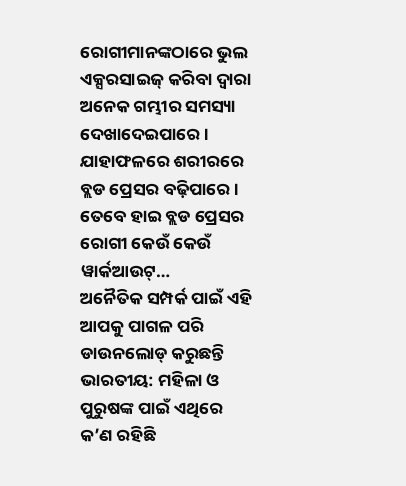ରୋଗୀମାନଙ୍କଠାରେ ଭୁଲ ଏକ୍ସରସାଇଜ୍ କରିବା ଦ୍ୱାରା ଅନେକ ଗମ୍ଭୀର ସମସ୍ୟା ଦେଖାଦେଇପାରେ । ଯାହାଫଳରେ ଶରୀରରେ ବ୍ଲଡ ପ୍ରେସର ବଢ଼ିପାରେ । ତେବେ ହାଇ ବ୍ଲଡ ପ୍ରେସର ରୋଗୀ କେଉଁ କେଉଁ ୱାର୍କଆଉଟ୍…
ଅନୈତିକ ସମ୍ପର୍କ ପାଇଁ ଏହି ଆପକୁ ପାଗଳ ପରି ଡାଉନଲୋଡ୍ କରୁଛନ୍ତି ଭାରତୀୟ: ମହିଳା ଓ ପୁରୁଷଙ୍କ ପାଇଁ ଏଥିରେ କ’ଣ ରହିଛି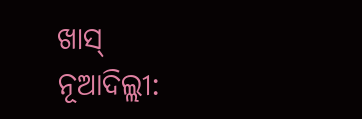ଖାସ୍
ନୂଆଦିଲ୍ଲୀ: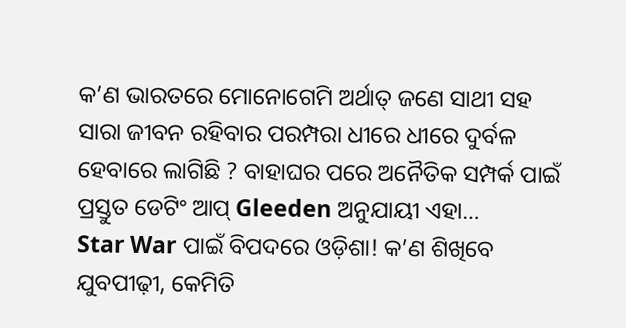କ’ଣ ଭାରତରେ ମୋନୋଗେମି ଅର୍ଥାତ୍ ଜଣେ ସାଥୀ ସହ ସାରା ଜୀବନ ରହିବାର ପରମ୍ପରା ଧୀରେ ଧୀରେ ଦୁର୍ବଳ ହେବାରେ ଲାଗିଛି ? ବାହାଘର ପରେ ଅନୈତିକ ସମ୍ପର୍କ ପାଇଁ ପ୍ରସ୍ତୁତ ଡେଟିଂ ଆପ୍ Gleeden ଅନୁଯାୟୀ ଏହା…
Star War ପାଇଁ ବିପଦରେ ଓଡ଼ିଶା! କ’ଣ ଶିଖିବେ ଯୁବପୀଢ଼ୀ, କେମିତି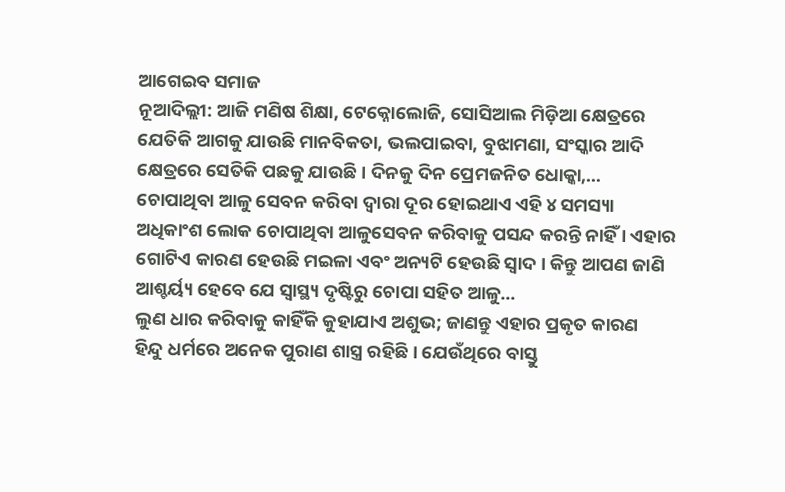ଆଗେଇବ ସମାଜ
ନୂଆଦିଲ୍ଲୀ: ଆଜି ମଣିଷ ଶିକ୍ଷା, ଟେକ୍ନୋଲୋଜି, ସୋସିଆଲ ମିଡ଼ିଆ କ୍ଷେତ୍ରରେ ଯେତିକି ଆଗକୁ ଯାଉଛି ମାନବିକତା, ଭଲପାଇବା, ବୁଝାମଣା, ସଂସ୍କାର ଆଦି କ୍ଷେତ୍ରରେ ସେତିକି ପଛକୁ ଯାଉଛି । ଦିନକୁ ଦିନ ପ୍ରେମଜନିତ ଧୋକ୍କା,…
ଚୋପାଥିବା ଆଳୁ ସେବନ କରିବା ଦ୍ୱାରା ଦୂର ହୋଇଥାଏ ଏହି ୪ ସମସ୍ୟା
ଅଧିକାଂଶ ଲୋକ ଚୋପାଥିବା ଆଳୁସେବନ କରିବାକୁ ପସନ୍ଦ କରନ୍ତି ନାହିଁ । ଏହାର ଗୋଟିଏ କାରଣ ହେଉଛି ମଇଳା ଏବଂ ଅନ୍ୟଟି ହେଉଛି ସ୍ୱାଦ । କିନ୍ତୁ ଆପଣ ଜାଣି ଆଶ୍ଚର୍ୟ୍ୟ ହେବେ ଯେ ସ୍ୱାସ୍ଥ୍ୟ ଦୃଷ୍ଟିରୁ ଚୋପା ସହିତ ଆଳୁ…
ଲୁଣ ଧାର କରିବାକୁ କାହିଁକି କୁହାଯାଏ ଅଶୁଭ; ଜାଣନ୍ତୁ ଏହାର ପ୍ରକୃତ କାରଣ
ହିନ୍ଦୁ ଧର୍ମରେ ଅନେକ ପୁରାଣ ଶାସ୍ତ୍ର ରହିଛି । ଯେଉଁଥିରେ ବାସ୍ତୁ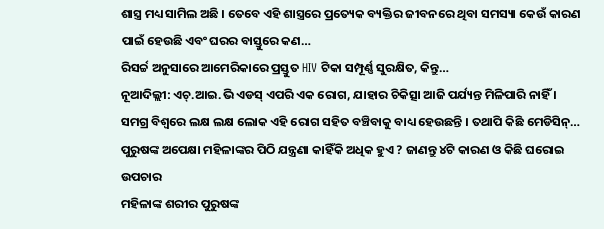ଶାସ୍ତ୍ର ମଧ୍ୟ ସାମିଲ ଅଛି । ତେବେ ଏହି ଶାସ୍ତ୍ରରେ ପ୍ରତ୍ୟେକ ବ୍ୟକ୍ତିର ଜୀବନରେ ଥିବା ସମସ୍ୟା କେଉଁ କାରଣ ପାଇଁ ହେଉଛି ଏବଂ ଘରର ବାସ୍ତୁରେ କଣ…
ରିସର୍ଚ୍ଚ ଅନୁସାରେ ଆମେରିକାରେ ପ୍ରସ୍ତୁତ HIV ଟିକା ସମ୍ପୂର୍ଣ୍ଣ ସୁରକ୍ଷିତ, କିନ୍ତୁ…
ନୂଆଦିଲ୍ଲୀ: ଏଚ୍.ଆଇ.ଭି ଏଡସ୍ ଏପରି ଏକ ରୋଗ, ଯାହାର ଚିକିତ୍ସା ଆଜି ପର୍ଯ୍ୟନ୍ତ ମିଳିପାରି ନାହିଁ । ସମଗ୍ର ବିଶ୍ୱରେ ଲକ୍ଷ ଲକ୍ଷ ଲୋକ ଏହି ରୋଗ ସହିତ ବଞ୍ଚିବାକୁ ବାଧ୍ୟ ହେଉଛନ୍ତି । ତଥାପି କିଛି ମେଡିସିନ୍…
ପୁରୁଷଙ୍କ ଅପେକ୍ଷା ମହିଳାଙ୍କର ପିଠି ଯନ୍ତ୍ରଣା କାହିଁକି ଅଧିକ ହୁଏ ? ଜାଣନ୍ତୁ ୪ଟି କାରଣ ଓ କିଛି ଘରୋଇ ଉପଚାର
ମହିଳାଙ୍କ ଶରୀର ପୁରୁଷଙ୍କ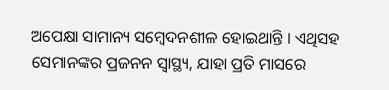ଅପେକ୍ଷା ସାମାନ୍ୟ ସମ୍ବେଦନଶୀଳ ହୋଇଥାନ୍ତି । ଏଥିସହ ସେମାନଙ୍କର ପ୍ରଜନନ ସ୍ୱାସ୍ଥ୍ୟ, ଯାହା ପ୍ରତି ମାସରେ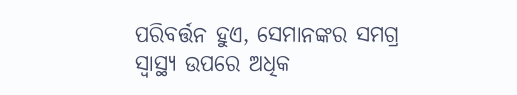ପରିବର୍ତ୍ତନ ହୁଏ, ସେମାନଙ୍କର ସମଗ୍ର ସ୍ୱାସ୍ଥ୍ୟ ଉପରେ ଅଧିକ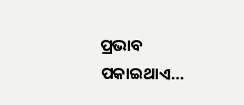ପ୍ରଭାବ ପକାଇଥାଏ…